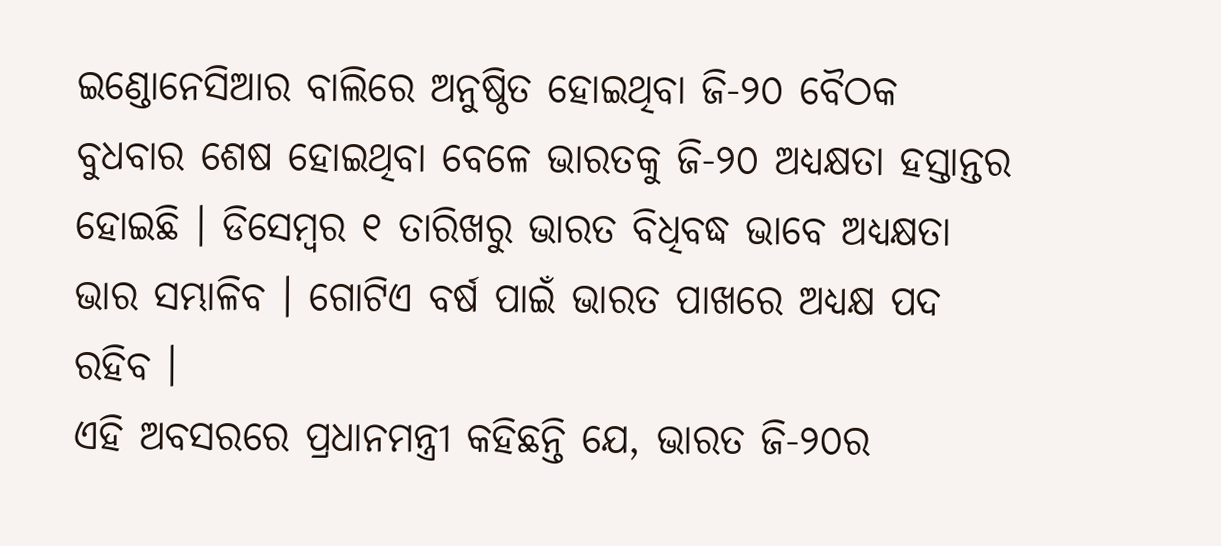ଇଣ୍ଡୋନେସିଆର ବାଲିରେ ଅନୁଷ୍ଠିତ ହୋଇଥିବା ଜି-୨୦ ବୈଠକ ବୁଧବାର ଶେଷ ହୋଇଥିବା ବେଳେ ଭାରତକୁ ଜି-୨୦ ଅଧ୍ୟକ୍ଷତା ହସ୍ତାନ୍ତର ହୋଇଛି । ଡିସେମ୍ବର ୧ ତାରିଖରୁ ଭାରତ ବିଧିବଦ୍ଧ ଭାବେ ଅଧ୍ୟକ୍ଷତା ଭାର ସମ୍ଭାଳିବ । ଗୋଟିଏ ବର୍ଷ ପାଇଁ ଭାରତ ପାଖରେ ଅଧ୍ୟକ୍ଷ ପଦ ରହିବ ।
ଏହି ଅବସରରେ ପ୍ରଧାନମନ୍ତ୍ରୀ କହିଛନ୍ତି ଯେ, ଭାରତ ଜି-୨୦ର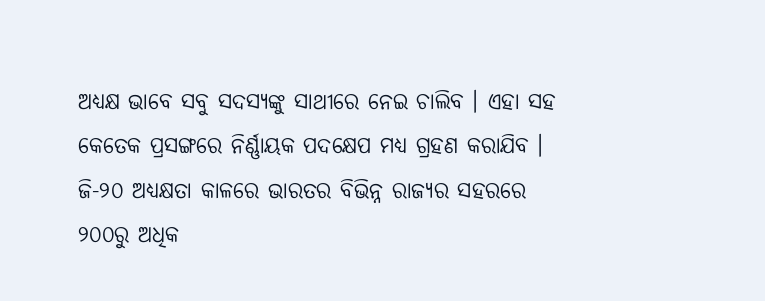ଅଧ୍ୟକ୍ଷ ଭାବେ ସବୁ ସଦସ୍ୟଙ୍କୁ ସାଥୀରେ ନେଇ ଚାଲିବ । ଏହା ସହ କେତେକ ପ୍ରସଙ୍ଗରେ ନିର୍ଣ୍ଣାୟକ ପଦକ୍ଷେପ ମଧ୍ୟ ଗ୍ରହଣ କରାଯିବ । ଜି-୨୦ ଅଧ୍ୟକ୍ଷତା କାଳରେ ଭାରତର ବିଭିନ୍ନ ରାଜ୍ୟର ସହରରେ ୨୦୦ରୁ ଅଧିକ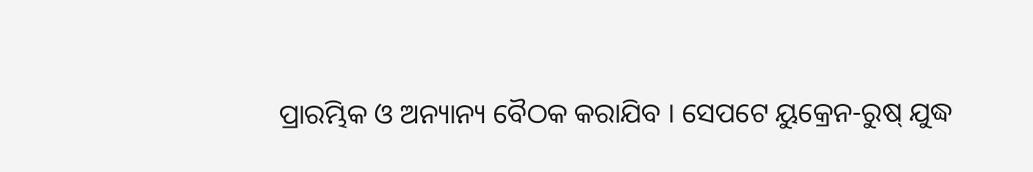ପ୍ରାରମ୍ଭିକ ଓ ଅନ୍ୟାନ୍ୟ ବୈଠକ କରାଯିବ । ସେପଟେ ୟୁକ୍ରେନ-ରୁଷ୍ ଯୁଦ୍ଧ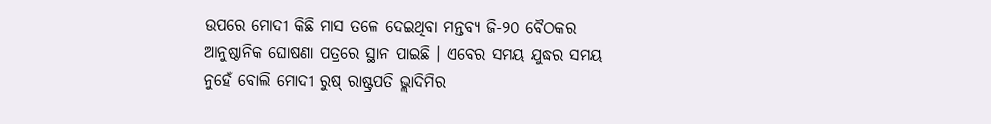ଉପରେ ମୋଦୀ କିଛି ମାସ ତଳେ ଦେଇଥିବା ମନ୍ତବ୍ୟ ଜି-୨୦ ବୈଠକର ଆନୁଷ୍ଠାନିକ ଘୋଷଣା ପତ୍ରରେ ସ୍ଥାନ ପାଇଛି । ଏବେର ସମୟ ଯୁଦ୍ଧର ସମୟ ନୁହେଁ ବୋଲି ମୋଦୀ ରୁଷ୍ ରାଷ୍ଟ୍ରପତି ଭ୍ଲାଦିମିର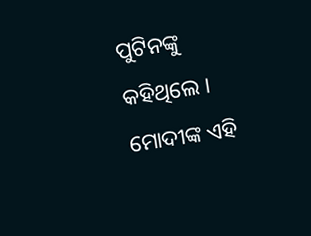ପୁଟିନଙ୍କୁ କହିଥିଲେ । ମୋଦୀଙ୍କ ଏହି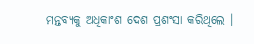ମନ୍ତବ୍ୟକୁ ଅଧିକାଂଶ ଦେଶ ପ୍ରଶଂସା କରିଥିଲେ ।